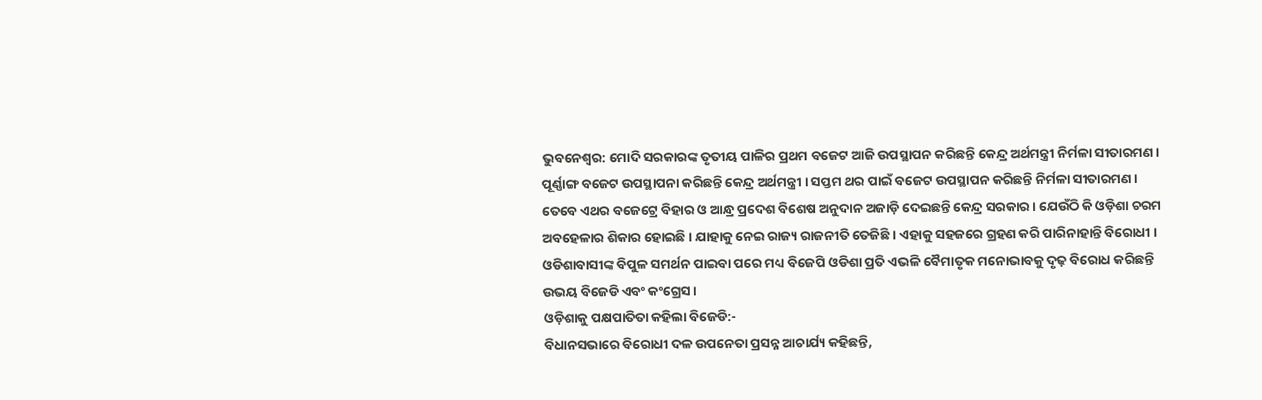ଭୁବନେଶ୍ବର: ମୋଦି ସରକାରଙ୍କ ତୃତୀୟ ପାଳିର ପ୍ରଥମ ବଜେଟ ଆଜି ଉପସ୍ଥାପନ କରିଛନ୍ତି କେନ୍ଦ୍ର ଅର୍ଥମନ୍ତ୍ରୀ ନିର୍ମଳା ସୀତାରମଣ । ପୂର୍ଣ୍ଣାଙ୍ଗ ବଜେଟ ଉପସ୍ଥାପନା କରିଛନ୍ତି କେନ୍ଦ୍ର ଅର୍ଥମନ୍ତ୍ରୀ । ସପ୍ତମ ଥର ପାଇଁ ବଜେଟ ଉପସ୍ଥାପନ କରିଛନ୍ତି ନିର୍ମଳା ସୀତାରମଣ । ତେବେ ଏଥର ବଜେଟ୍ରେ ବିହାର ଓ ଆନ୍ଧ୍ର ପ୍ରଦେଶ ବିଶେଷ ଅନୁଦାନ ଅଜାଡ଼ି ଦେଇଛନ୍ତି କେନ୍ଦ୍ର ସରକାର । ଯେଉଁଠି କି ଓଡ଼ିଶା ଚରମ ଅବହେଳାର ଶିକାର ହୋଇଛି । ଯାହାକୁ ନେଇ ରାଜ୍ୟ ରାଜନୀତି ତେଜିଛି । ଏହାକୁ ସହଜରେ ଗ୍ରହଣ କରି ପାରିନାହାନ୍ତି ବିରୋଧୀ । ଓଡିଶାବାସୀଙ୍କ ବିପୁଳ ସମର୍ଥନ ପାଇବା ପରେ ମଧ୍ୟ ବିଜେପି ଓଡିଶା ପ୍ରତି ଏଭଳି ବୈମାତୃକ ମନୋଭାବକୁ ଦୃଢ଼ ବିରୋଧ କରିଛନ୍ତି ଉଭୟ ବିଜେଡି ଏବଂ କଂଗ୍ରେସ ।
ଓଡ଼ିଶାକୁ ପକ୍ଷପାତିତା କହିଲା ବିଜେଡି:-
ବିଧାନସଭାରେ ବିରୋଧୀ ଦଳ ଉପନେତା ପ୍ରସନ୍ନ ଆଚାର୍ଯ୍ୟ କହିଛନ୍ତି,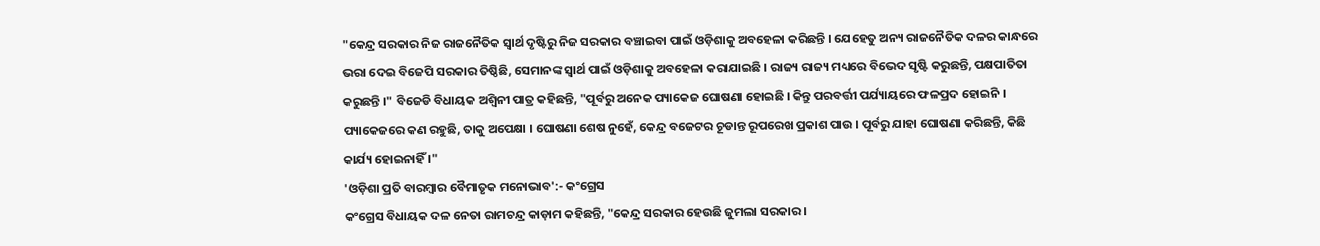"କେନ୍ଦ୍ର ସରକାର ନିଜ ରାଜନୈତିକ ସ୍ବାର୍ଥ ଦୃଷ୍ଟିରୁ ନିଜ ସରକାର ବଞ୍ଚାଇବା ପାଇଁ ଓଡ଼ିଶାକୁ ଅବହେଳା କରିଛନ୍ତି । ଯେହେତୁ ଅନ୍ୟ ରାଜନୈତିକ ଦଳର କାନ୍ଧରେ ଭରା ଦେଇ ବିଜେପି ସରକାର ତିଷ୍ଠିଛି, ସେମାନଙ୍କ ସ୍ବାର୍ଥ ପାଇଁ ଓଡ଼ିଶାକୁ ଅବହେଳା କରାଯାଇଛି । ରାଜ୍ୟ ରାଜ୍ୟ ମଧ୍ୟରେ ବିଭେଦ ସୃଷ୍ଟି କରୁଛନ୍ତି, ପକ୍ଷପାତିତା କରୁଛନ୍ତି ।" ବିଜେଡି ବିଧାୟକ ଅଶ୍ବିନୀ ପାତ୍ର କହିଛନ୍ତି, "ପୂର୍ବରୁ ଅନେକ ପ୍ୟାକେଜ ଘୋଷଣା ହୋଇଛି । କିନ୍ତୁ ପରବର୍ତ୍ତୀ ପର୍ଯ୍ୟାୟରେ ଫଳପ୍ରଦ ହୋଇନି । ପ୍ୟାକେଜରେ କଣ ରହୁଛି, ତାକୁ ଅପେକ୍ଷା । ଘୋଷଣା ଶେଷ ନୁହେଁ, କେନ୍ଦ୍ର ବଜେଟର ଚୂଡାନ୍ତ ରୂପରେଖ ପ୍ରକାଶ ପାଉ । ପୂର୍ବରୁ ଯାହା ଘୋଷଣା କରିଛନ୍ତି, କିଛି କାର୍ଯ୍ୟ ହୋଇନାହିଁ ।"
'ଓଡ଼ିଶା ପ୍ରତି ବାରମ୍ବାର ବୈମାତୃକ ମନୋଭାବ':- କଂଗ୍ରେସ
କଂଗ୍ରେସ ବିଧାୟକ ଦଳ ନେତା ରାମଚନ୍ଦ୍ର କାଡ଼ାମ କହିଛନ୍ତି, "କେନ୍ଦ୍ର ସରକାର ହେଉଛି ଜୁମଲା ସରକାର ।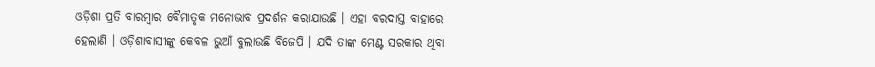ଓଡ଼ିଶା ପ୍ରତି ବାରମ୍ବାର ବୈମାତୃକ ମନୋଭାବ ପ୍ରଦର୍ଶନ କରାଯାଉଛି । ଏହା ବରଦାସ୍ତ ବାହାରେ ହେଲାଣି । ଓଡ଼ିଶାବାସୀଙ୍କୁ କେବଳ ଭୁଆଁ ବୁଲାଉଛି ବିଜେପି । ଯଦି ତାଙ୍କ ମେଣ୍ଟ ସରକାର ଥିବା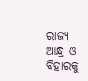ରାଜ୍ୟ ଆନ୍ଧ୍ର ଓ ବିହାରକୁ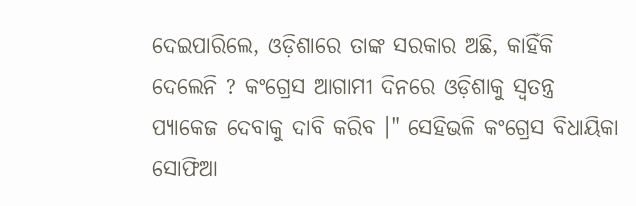ଦେଇପାରିଲେ, ଓଡ଼ିଶାରେ ତାଙ୍କ ସରକାର ଅଛି, କାହିଁକି ଦେଲେନି ? କଂଗ୍ରେସ ଆଗାମୀ ଦିନରେ ଓଡ଼ିଶାକୁ ସ୍ବତନ୍ତ୍ର ପ୍ୟାକେଜ ଦେବାକୁ ଦାବି କରିବ ।" ସେହିଭଳି କଂଗ୍ରେସ ବିଧାୟିକା ସୋଫିଆ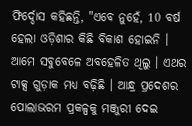ଫିର୍ଦ୍ଦୋସ କହିଛନ୍ତି, "ଏବେ ନୁହେଁ, 10 ବର୍ଷ ହେଲା ଓଡ଼ିଶାର କିଛି ବିକାଶ ହୋଇନି । ଆମେ ସବୁବେଳେ ଅବହେଳିତ ଥିଲୁ । ଏଥର ଟାକ୍ସ ଗୁଡ଼ାକ ମଧ୍ୟ ବଢ଼ିଛି । ଆନ୍ଧ୍ର ପ୍ରଦେଶର ପୋଲାଭରମ ପ୍ରକଳ୍ପକୁ ମଞ୍ଜୁରୀ ଦେଇ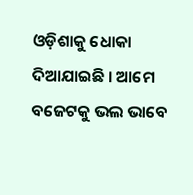ଓଡ଼ିଶାକୁ ଧୋକା ଦିଆଯାଇଛି । ଆମେ ବଜେଟକୁ ଭଲ ଭାବେ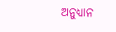ଅନୁଧ୍ୟାନ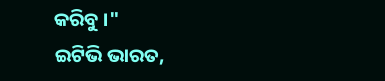କରିବୁ ।"
ଇଟିଭି ଭାରତ,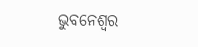ଭୁବନେଶ୍ବର